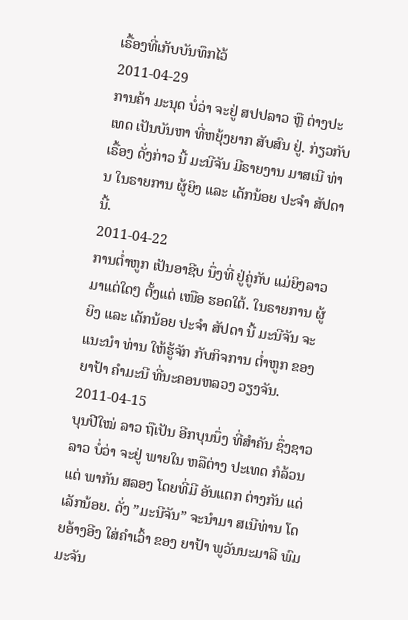ເຣື້ອງທີ່ເກັບບັນທຶກໄວ້
2011-04-29
ການຄ້າ ມະນຸດ ບໍ່ວ່າ ຈະຢູ່ ສປປລາວ ຫຼື ຕ່າງປະເທດ ເປັນບັນຫາ ທີ່ຫຍຸ້ງຍາກ ສັບສົນ ຢູ່. ກ່ຽວກັບ ເຣື້ອງ ດັ່ງກ່າວ ນີ້ ມະນີຈັນ ມີຣາຍງານ ມາສເນີ ທ່ານ ໃນຣາຍການ ຜູ້ຍິງ ແລະ ເດັກນ້ອຍ ປະຈໍາ ສັປດາ ນີ້.
2011-04-22
ການຕໍ່າຫູກ ເປັນອາຊີບ ນຶ່ງທີ່ ຢູ່ຄູ່ກັບ ແມ່ຍິງລາວ ມາແຕ່ໃດໆ ຕັ້ງແຕ່ ເໜືອ ຮອດໃຕ້. ໃນຣາຍການ ຜູ້ຍິງ ແລະ ເດັກນ້ອຍ ປະຈໍາ ສັປດາ ນີ້ ມະນີຈັນ ຈະແນະນໍາ ທ່ານ ໃຫ້ຮູ້ຈັກ ກັບກິຈການ ຕໍ່າຫູກ ຂອງຍາປ້າ ຄໍາມະນີ ທີ່ນະຄອນຫລວງ ວຽງຈັນ.
2011-04-15
ບຸນປີໃໝ່ ລາວ ຖືເປັນ ອີກບຸນນຶ່ງ ທີ່ສໍາຄັນ ຊຶ່ງຊາວລາວ ບໍ່ວ່າ ຈະຢູ່ ພາຍໃນ ຫລືຕ່າງ ປະເທດ ກໍລ້ວນແຕ່ ພາກັນ ສລອງ ໂດຍທີ່ມີ ອັນແຕກ ຕ່າງກັນ ແດ່ເລັກນ້ອຍ. ດັ່ງ ”ມະນີຈັນ” ຈະນໍາມາ ສເນີທ່ານ ໂດຍອ້າງອີງ ໃສ່ຄໍາເວົ້າ ຂອງ ຍາປ້າ ພູວັນນະມາລີ ພົມມະຈັນ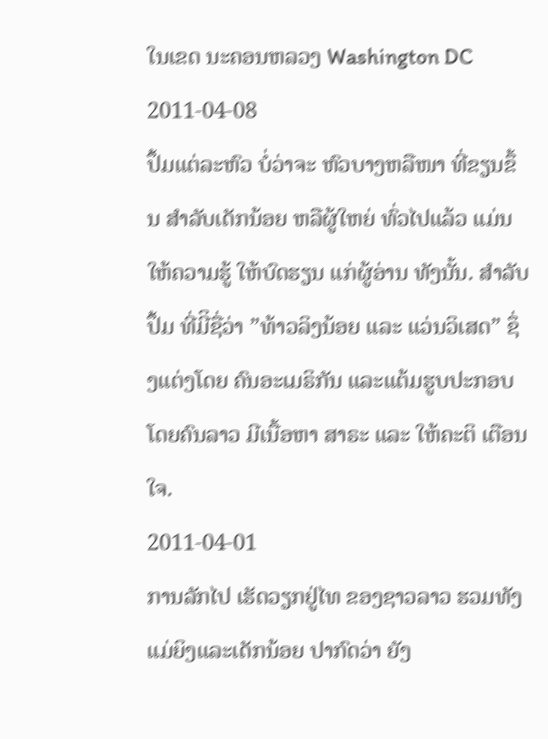ໃນເຂດ ນະຄອນຫລວງ Washington DC
2011-04-08
ປຶ້ມແຕ່ລະຫົວ ບໍ່ວ່າຈະ ຫົວບາງຫລືໜາ ທີ່ຂຽນຂຶ້ນ ສໍາລັບເດັກນ້ອຍ ຫລືຜູ້ໃຫຍ່ ທົ່ວໄປແລ້ວ ແມ່ນໃຫ້ຄວາມຮູ້ ໃຫ້ບົດຮຽນ ແກ່ຜູ້ອ່ານ ທັງນັ້ນ. ສໍາລັບປຶ້ມ ທີ່ມີິຊື່ວ່າ ”ທ້າວລິງນ້ອຍ ແລະ ແວ່ນວິເສດ” ຊຶ່ງແຕ່ງໂດຍ ຄົນອະເມຣິກັນ ແລະແຕ້ມຮູບປະກອບ ໂດຍຄົນລາວ ມີເນື້ອຫາ ສາຣະ ແລະ ໃຫ້ຄະຕິ ເຕືອນໃຈ.
2011-04-01
ການລັກໄປ ເຮັດວຽກຢູ່ໄທ ຂອງຊາວລາວ ຮວມທັງ ແມ່ຍິງແລະເດັກນ້ອຍ ປາກົດວ່າ ຍັງ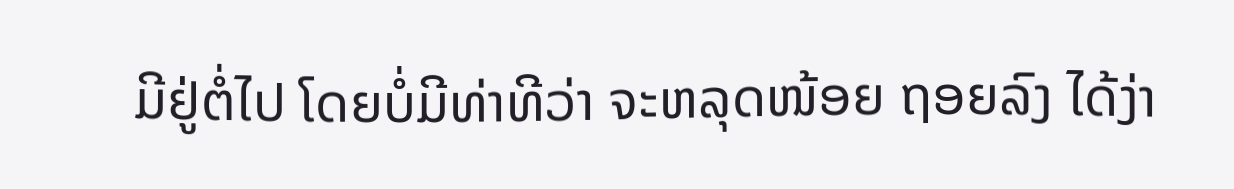ມີຢູ່ຕໍ່ໄປ ໂດຍບໍ່ມີທ່າທີວ່າ ຈະຫລຸດໜ້ອຍ ຖອຍລົງ ໄດ້ງ່າ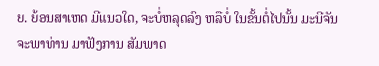ຍ. ຍ້ອນສາເຫດ ມີແນວໃດ, ຈະບໍ່ຫລຸດລົງ ຫລືບໍ່ ໃນຂັ້ນຕໍ່ໄປນັ້ນ ມະນີຈັນ ຈະພາທ່ານ ມາຟັງການ ສັມພາດ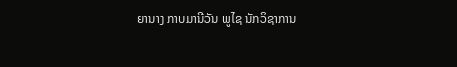ຍານາງ ກາບມານີວັນ ພູໄຊ ນັກວິຊາການ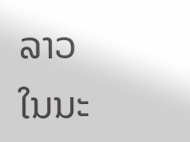ລາວ ໃນນະ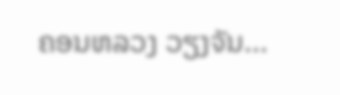ຄອນຫລວງ ວຽງຈັນ...